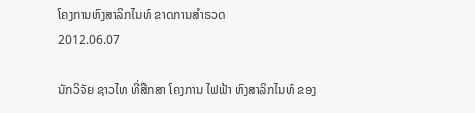ໂຄງການຫົງສາລິກໄນທ໌ ຂາດການສໍາຣວດ
2012.06.07

ນັກວິຈັຍ ຊາວໄທ ທີ່ສືກສາ ໂຄງການ ໄຟຟ້າ ຫົງສາລິກໄນທ໌ ຂອງ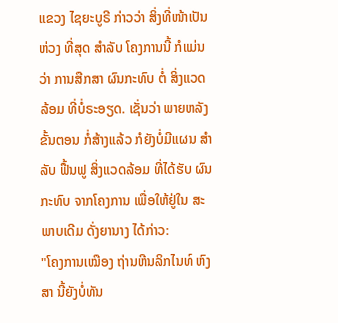ແຂວງ ໄຊຍະບູຣີ ກ່າວວ່າ ສິ່ງທີ່ໜ້າເປັນຫ່ວງ ທີ່ສຸດ ສໍາລັບ ໂຄງການນີ້ ກໍແມ່ນວ່າ ການສືກສາ ຜົນກະທົບ ຕໍ່ ສິ່ງແວດລ້ອມ ທີ່ບໍ່ຣະອຽດ. ເຊັ່ນວ່າ ພາຍຫລັງ ຂັ້ນຕອນ ກໍ່ສ້າງແລ້ວ ກໍຍັງບໍ່ມີແຜນ ສໍາລັບ ຟື້ນຟູ ສິ່ງແວດລ້ອມ ທີ່ໄດ້ຮັບ ຜົນກະທົບ ຈາກໂຄງການ ເພື່ອໃຫ້ຢູ່ໃນ ສະພາບເດີມ ດັ່ງຍານາງ ໄດ້ກ່າວ:
"ໂຄງການເໝືອງ ຖ່ານຫີນລິກໄນທ໌ ຫົງສາ ນີ້ຍັງບໍ່ທັນ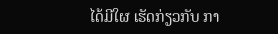ໄດ້ມີໃຜ ເຮັດກ່ຽວກັບ ກາ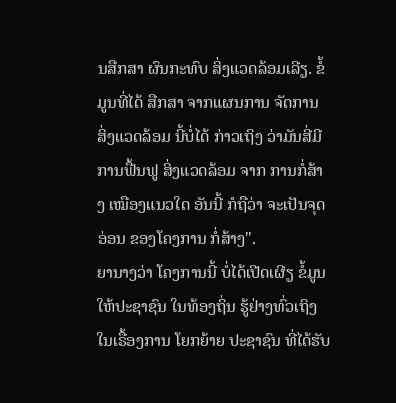ນສືກສາ ຜົນກະທົບ ສິ່ງແວດລ້ອມເລີຽ. ຂໍ້ມູນທີ່ໄດ້ ສືກສາ ຈາກແຜນການ ຈັດການ ສິ່ງແວດລ້ອມ ນີ້ບໍ່ໄດ້ ກ່າວເຖິງ ວ່າມັນສີ່ມີ ການຟື້ນຟູ ສິ່ງແວດລ້ອມ ຈາກ ການກໍ່ສ້າງ ເໝືອງແນວໃດ ອັນນີ້ ກໍຖືວ່າ ຈະເປັນຈຸດອ່ອນ ຂອງໂຄງການ ກໍ່ສ້າງ".
ຍານາງວ່າ ໂຄງການນີ້ ບໍ່ໄດ້ເປີດເຜີຽ ຂໍ້ມູນ ໃຫ້ປະຊາຊົນ ໃນທ້ອງຖິ່ນ ຮູ້ຢ່າງທົ່ວເຖິງ ໃນເຣື້ອງການ ໂຍກຍ້າຍ ປະຊາຊົນ ທີ່ໄດ້ຮັບ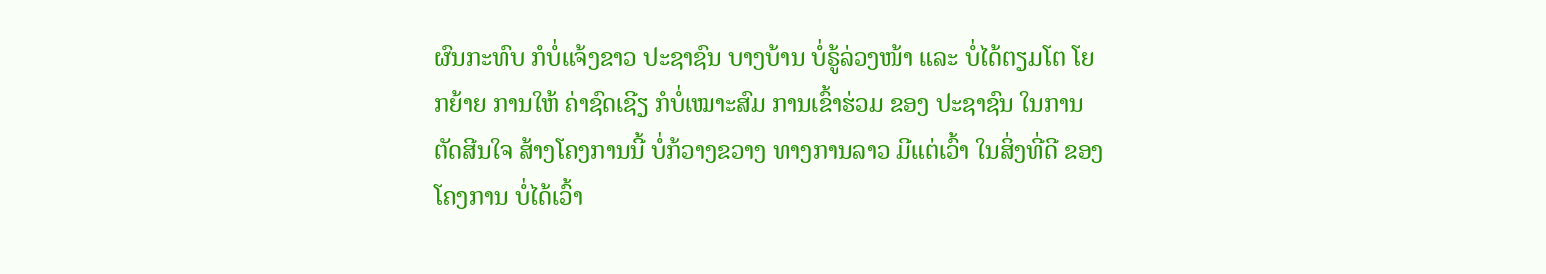ຜົນກະທົບ ກໍບໍ່ແຈ້ງຂາວ ປະຊາຊົນ ບາງບ້ານ ບໍ່ຣູ້ລ່ວງໜ້າ ແລະ ບໍ່ໄດ້ຕຽມໂຕ ໂຍກຍ້າຍ ການໃຫ້ ຄ່າຊົດເຊີຽ ກໍບໍ່ເໝາະສົມ ການເຂົ້າຮ່ວມ ຂອງ ປະຊາຊົນ ໃນການ ຕັດສີນໃຈ ສ້າງໂຄງການນີ້ ບໍ່ກ້ວາງຂວາງ ທາງການລາວ ມີແຕ່ເວົ້າ ໃນສິ່ງທີ່ດີ ຂອງ ໂຄງການ ບໍ່ໄດ້ເວົ້າ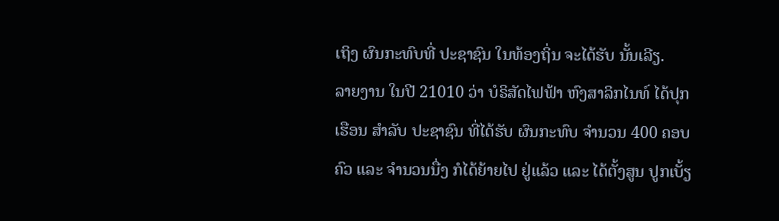ເຖິງ ຜົນກະທົບທີ່ ປະຊາຊົນ ໃນທ້ອງຖິ່ນ ຈະໄດ້ຮັບ ນັ້ນເລີຽ.
ລາຍງານ ໃນປີ 21010 ວ່າ ບໍຣິສັດໄຟຟ້າ ຫົງສາລິກໄນທ໌ ໄດ້ປຸກເຮືອນ ສໍາລັບ ປະຊາຊົນ ທີ່ໄດ້ຮັບ ຜົນກະທົບ ຈໍານວນ 400 ຄອບຄົວ ແລະ ຈໍານວນນື່ງ ກໍໄດ້ຍ້າຍໄປ ຢູ່ແລ້ວ ແລະ ໄດ້ຕັ້ງສູນ ປູກເບັ້ຽ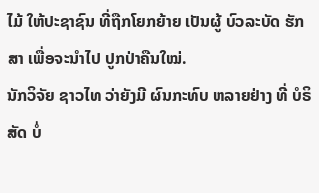ໄມ້ ໃຫ້ປະຊາຊົນ ທີ່ຖືກໂຍກຍ້າຍ ເປັນຜູ້ ບົວລະບັດ ຮັກສາ ເພື່ອຈະນໍາໄປ ປູກປ່າຄືນໃໝ່.
ນັກວິຈັຍ ຊາວໄທ ວ່າຍັງມີ ຜົນກະທົບ ຫລາຍຢ່າງ ທີ່ ບໍຣິສັດ ບໍ່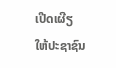ເປີດເຜີຽ ໃຫ້ປະຊາຊົນ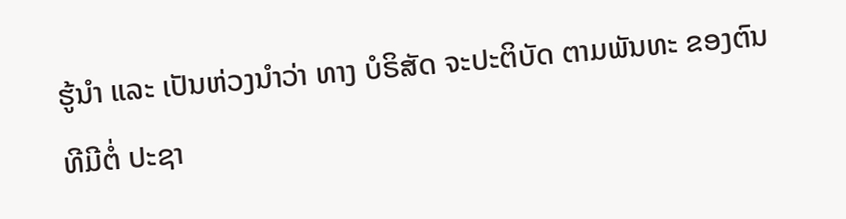ຮູ້ນໍາ ແລະ ເປັນຫ່ວງນໍາວ່າ ທາງ ບໍຣິສັດ ຈະປະຕິບັດ ຕາມພັນທະ ຂອງຕົນ ທີມີຕໍ່ ປະຊາ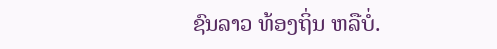ຊົນລາວ ທ້ອງຖິ່ນ ຫລືບໍ່.